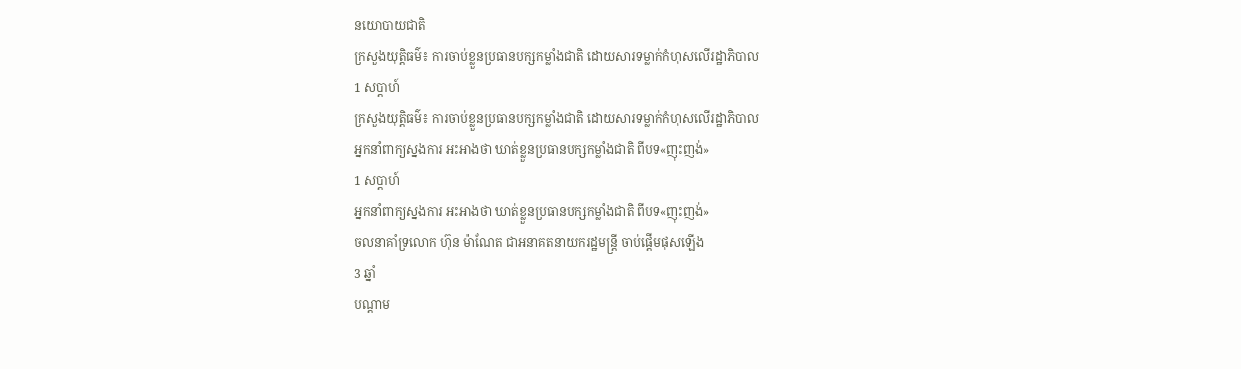នយោបាយជាតិ
ក្រសួងយុត្តិធម៌៖ ការចាប់ខ្លួនប្រធានបក្សកម្លាំងជាតិ ដោយសារទម្លាក់កំហុសលើរដ្ឋាភិបាល
1 សប្តាហ៍
ក្រសួងយុត្តិធម៌៖ ការចាប់ខ្លួនប្រធានបក្សកម្លាំងជាតិ ដោយសារទម្លាក់កំហុសលើរដ្ឋាភិបាល
អ្នកនាំពាក្យស្នងការ អះអាងថា ឃាត់ខ្លួនប្រធានបក្សកម្លាំងជាតិ ពីបទ«ញុះញង់»
1 សប្តាហ៍
អ្នកនាំពាក្យស្នងការ អះអាងថា ឃាត់ខ្លួនប្រធានបក្សកម្លាំងជាតិ ពីបទ«ញុះញង់»
ចលនាគាំទ្រលោក ហ៊ុន ម៉ាណែត ជាអនាគតនាយករដ្ឋមន្រ្តី ចាប់ផ្តើមផុសឡើង
3 ឆ្នាំ
បណ្តាម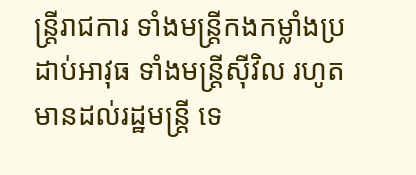ន្រ្តីរាជការ ទាំងមន្រ្តីកងកម្លាំងប្រដាប់អាវុធ ទាំងមន្រ្តីស៊ីវិល រហូតមានដល់រដ្ឋមន្រ្តី ទេ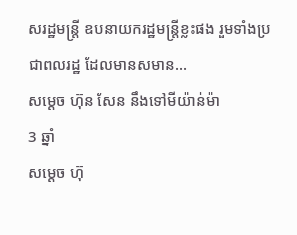សរដ្ឋមន្រ្តី ឧបនាយករដ្ឋមន្រ្តីខ្លះផង រួមទាំងប្រជាពលរដ្ឋ ដែលមានសមាន...
សម្ដេច ហ៊ុន សែន នឹងទៅមីយ៉ាន់ម៉ា
3 ឆ្នាំ
សម្ដេច ហ៊ុ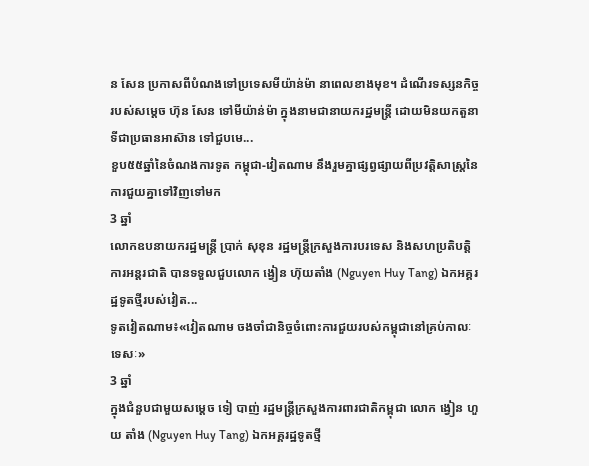ន សែន ប្រកាសពីបំណងទៅប្រទេសមីយ៉ាន់ម៉ា នាពេលខាងមុខ។ ដំណើរទស្សនកិច្ចរបស់សម្ដេច ហ៊ុន សែន ទៅមីយ៉ាន់ម៉ា ក្នុងនាមជានាយករដ្ឋមន្រ្តី ដោយមិនយកតួនាទីជាប្រធានអាស៊ាន ទៅជួបមេ...
ខួប៥៥ឆ្នាំនៃចំណងការទូត កម្ពុជា-វៀតណាម នឹងរួមគ្នាផ្សព្វផ្សាយពីប្រវត្តិសាស្ត្រនៃការជួយគ្នាទៅវិញទៅមក
3 ឆ្នាំ
លោកឧបនាយករដ្ឋមន្ត្រី ប្រាក់ សុខុន រដ្ឋមន្ត្រីក្រសួងការបរទេស និងសហប្រតិបត្តិការអន្តរជាតិ បានទទួលជួបលោក ង្វៀន ហ៊ុយតាំង (Nguyen Huy Tang) ឯកអគ្គរដ្ឋទូតថ្មីរបស់វៀត...
ទូតវៀតណាម៖«វៀតណាម ចងចាំជានិច្ចចំពោះការជួយរបស់កម្ពុជានៅគ្រប់កាលៈទេសៈ»
3 ឆ្នាំ
ក្នុងជំនួបជាមួយសម្តេច ទៀ បាញ់ រដ្ឋមន្រ្តីក្រសួងការពារជាតិកម្ពុជា លោក ង្វៀន ហួយ តាំង (Nguyen Huy Tang) ឯកអគ្គរដ្ឋទូតថ្មី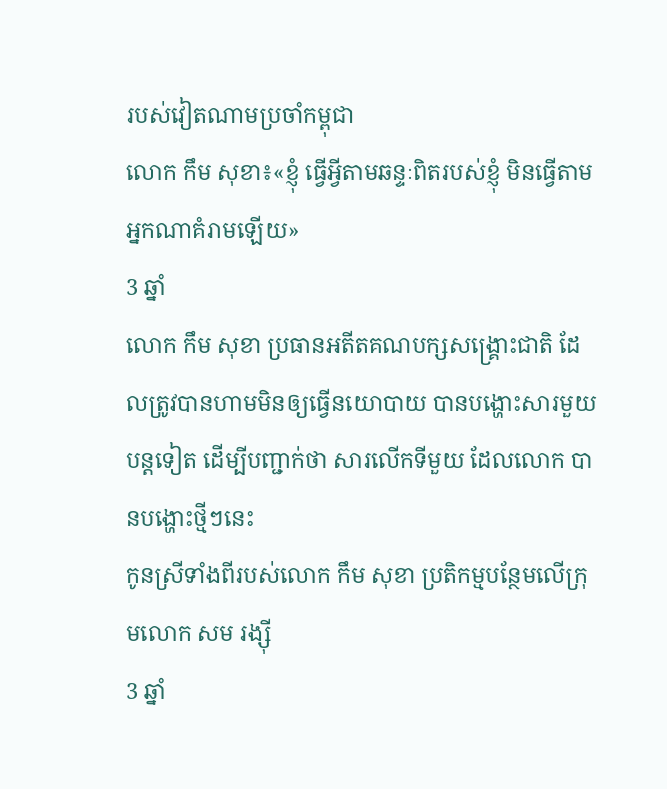របស់វៀតណាមប្រចាំកម្ពុជា
លោក កឹម សុខា៖«ខ្ញុំ ធ្វើអ្វីតាមឆន្ទៈពិតរបស់ខ្ញុំ មិនធ្វើតាមអ្នកណាគំរាមឡើយ»
3 ឆ្នាំ
លោក កឹម សុខា ប្រធានអតីតគណបក្សសង្គ្រោះជាតិ ដែលត្រូវបានហាមមិនឲ្យធ្វើនយោបាយ បានបង្ហោះសារមួយបន្តទៀត ដើម្បីបញ្ជាក់ថា សារលើកទីមួយ ដែលលោក បានបង្ហោះថ្មីៗនេះ
កូនស្រីទាំងពីរបស់លោក កឹម សុខា ប្រតិកម្មបន្ថែមលើក្រុមលោក សម រង្ស៊ី
3 ឆ្នាំ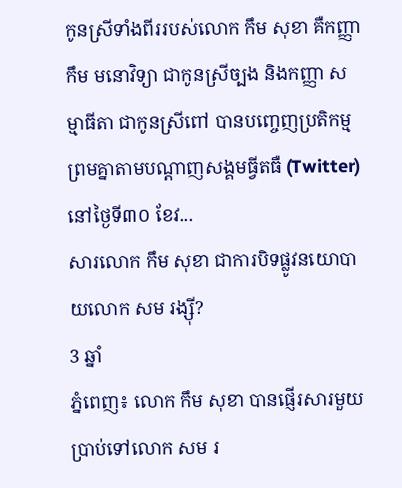កូនស្រីទាំងពីររបស់លោក កឹម សុខា គឺកញ្ញា កឹម មនោវិទ្យា ជាកូនស្រីច្បង និងកញ្ញា សម្មាធីតា ជាកូនស្រីពៅ បានបញ្ចេញប្រតិកម្មព្រមគ្នាតាមបណ្តាញសង្គមធ្វីតធឺ (Twitter) នៅថ្ងៃទី៣០ ខែវ...
សារលោក កឹម សុខា ជាការបិទផ្លូវនយោបាយលោក សម រង្ស៊ី?
3 ឆ្នាំ
ភ្នំពេញ៖ លោក កឹម សុខា បានផ្ញើរសារមួយប្រាប់ទៅលោក សម រ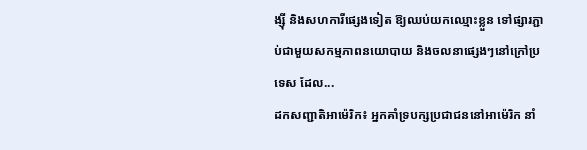ង្ស៊ី និងសហការីផ្សេងទៀត ឱ្យឈប់យកឈ្មោះខ្លួន ទៅផ្សារភ្ជាប់ជាមួយសកម្មភាពនយោបាយ និងចលនាផ្សេងៗនៅក្រៅប្រទេស ដែល...
ដកសញ្ជាតិអាម៉េរិក៖ អ្នកគាំទ្របក្សប្រជាជននៅអាម៉េរិក នាំ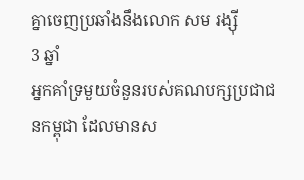គ្នាចេញប្រឆាំងនឹងលោក សម រង្ស៊ី
3 ឆ្នាំ
អ្នកគាំទ្រមួយចំនួនរបស់គណបក្សប្រជាជនកម្ពុជា ដែលមានស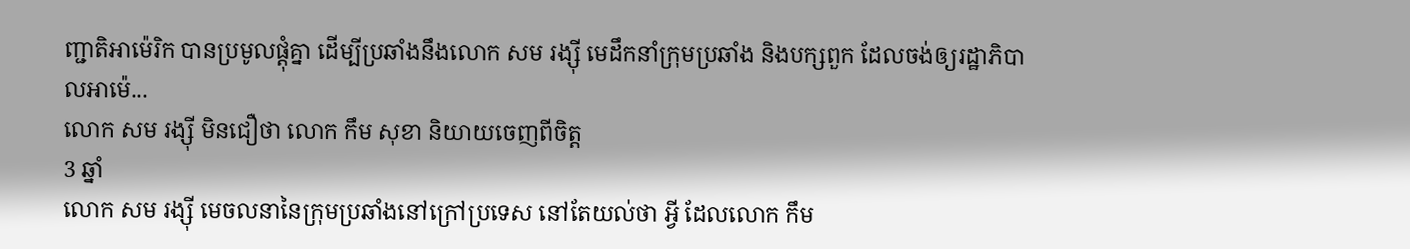ញ្ជាតិអាម៉េរិក បានប្រមូលផ្តុំគ្នា ដើម្បីប្រឆាំងនឹងលោក សម រង្ស៊ី មេដឹកនាំក្រុមប្រឆាំង និងបក្សពួក ដែលចង់ឲ្យរដ្ឋាភិបាលអាម៉េ...
លោក សម រង្ស៊ី មិនជឿថា លោក កឹម សុខា និយាយចេញពីចិត្ត
3 ឆ្នាំ
លោក សម រង្ស៊ី មេចលនានៃក្រុមប្រឆាំងនៅក្រៅប្រទេស នៅតែយល់ថា អ្វី ដែលលោក កឹម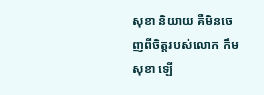សុខា និយាយ គឺមិនចេញពីចិត្តរបស់លោក កឹម សុខា ឡើ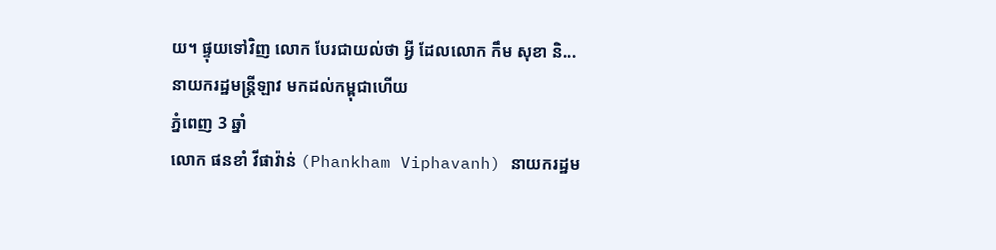យ។ ផ្ទុយទៅវិញ លោក បែរជាយល់ថា អ្វី ដែលលោក កឹម សុខា និ...
នាយករដ្ឋមន្រ្តីឡាវ មកដល់កម្ពុជាហើយ
ភ្នំពេញ 3 ឆ្នាំ
លោក ផនខាំ វីផាវ៉ាន់ (Phankham Viphavanh) នាយករដ្ឋម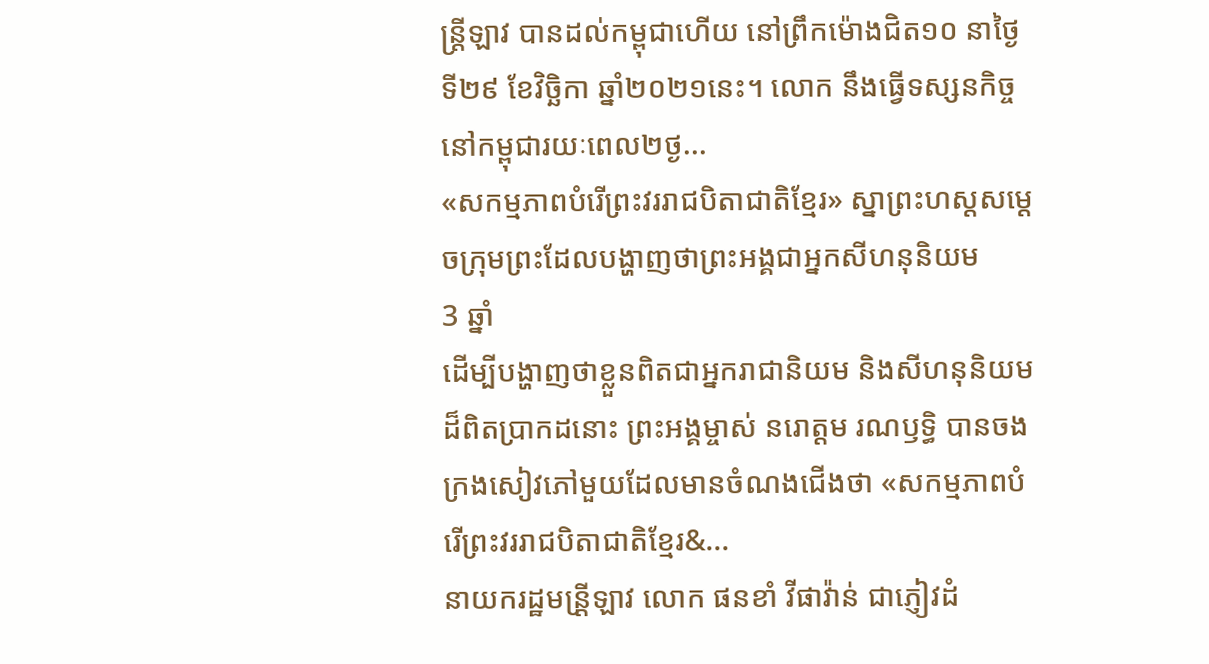ន្រ្តីឡាវ បានដល់កម្ពុជាហើយ នៅព្រឹកម៉ោងជិត១០ នាថ្ងៃទី២៩ ខែវិច្ឆិកា ឆ្នាំ២០២១នេះ។ លោក នឹងធ្វើទស្សនកិច្ចនៅកម្ពុជារយៈពេល២ថ្ង...
«សកម្មភាពបំរើព្រះវររាជបិតាជាតិខ្មែរ» ស្នាព្រះហស្តសម្តេចក្រុមព្រះដែលបង្ហាញថាព្រះអង្គជាអ្នកសីហនុនិយម
3 ឆ្នាំ
ដើម្បីបង្ហាញថាខ្លួនពិតជាអ្នករាជានិយម និងសីហនុនិយមដ៏ពិតប្រាកដនោះ ព្រះអង្គម្ចាស់ នរោត្តម រណឫទ្ធិ បានចងក្រងសៀវភៅមួយដែលមានចំណងជើងថា «សកម្មភាពបំរើព្រះវររាជបិតាជាតិខ្មែរ&...
នាយករដ្ឋមន្រី្តឡាវ លោក ផនខាំ វីផាវ៉ាន់ ជាភ្ញៀវដំ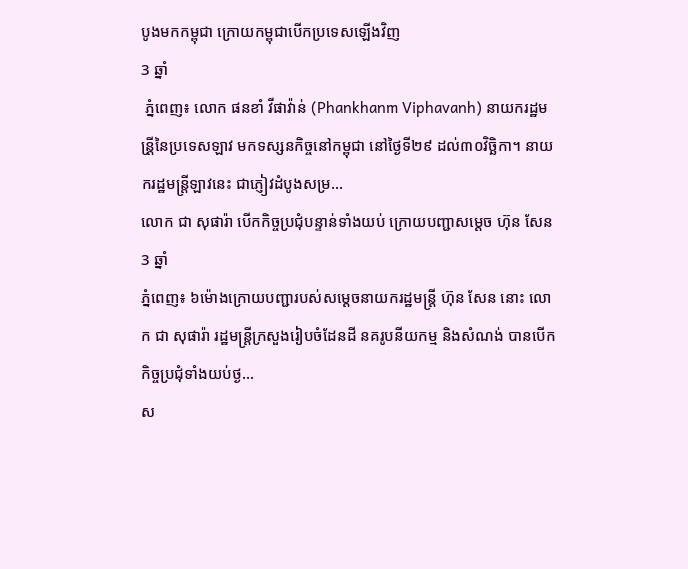បូងមកកម្ពុជា ក្រោយកម្ពុជាបើកប្រទេសឡើងវិញ
3 ឆ្នាំ
 ភ្នំពេញ៖ លោក ផនខាំ វីផាវ៉ាន់ (Phankhanm Viphavanh) នាយករដ្ឋមន្រី្តនៃប្រទេសឡាវ មកទស្សនកិច្ចនៅកម្ពុជា នៅថ្ងៃទី២៩ ដល់៣០វិច្ឆិកា។ នាយករដ្ឋមន្រ្តីឡាវនេះ ជាភ្ញៀវដំបូងសម្រ...
លោក ជា សុផារ៉ា បើកកិច្ចប្រជុំបន្ទាន់ទាំងយប់ ក្រោយបញ្ជាសម្ដេច ហ៊ុន សែន
3 ឆ្នាំ
ភ្នំពេញ៖ ៦ម៉ោងក្រោយបញ្ជារបស់សម្ដេចនាយករដ្ឋមន្ត្រី ហ៊ុន សែន នោះ លោក ជា សុផារ៉ា រដ្ឋមន្ត្រីក្រសួងរៀបចំដែនដី នគរូបនីយកម្ម និងសំណង់ បានបើកកិច្ចប្រជុំទាំងយប់ថ្ង...
ស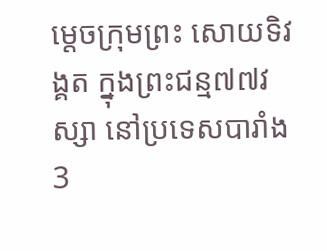ម្ដេចក្រុមព្រះ សោយទិវង្គត ក្នុងព្រះជន្ម៧៧វស្សា នៅប្រទេសបារាំង
3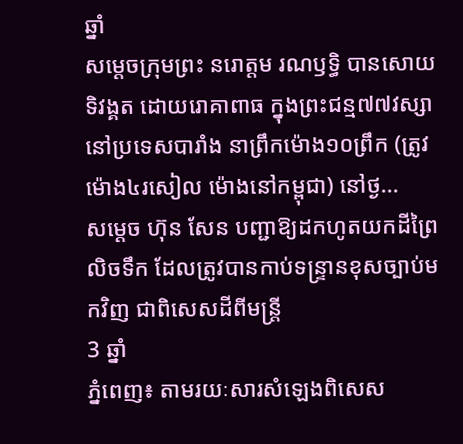ឆ្នាំ
សម្ដេចក្រុមព្រះ នរោត្តម រណឫទ្ធិ បានសោយទិវង្គត ដោយរោគាពាធ ក្នុងព្រះជន្ម៧៧វស្សា នៅប្រទេសបារាំង នាព្រឹកម៉ោង១០ព្រឹក (ត្រូវម៉ោង៤រសៀល ម៉ោងនៅកម្ពុជា) នៅថ្ង...
សម្ដេច ហ៊ុន សែន បញ្ជាឱ្យដកហូតយកដីព្រៃលិចទឹក ដែលត្រូវបានកាប់ទន្ទ្រានខុសច្បាប់មកវិញ ជាពិសេសដីពីមន្ត្រី
3 ឆ្នាំ
ភ្នំពេញ៖ តាមរយៈសារសំឡេងពិសេស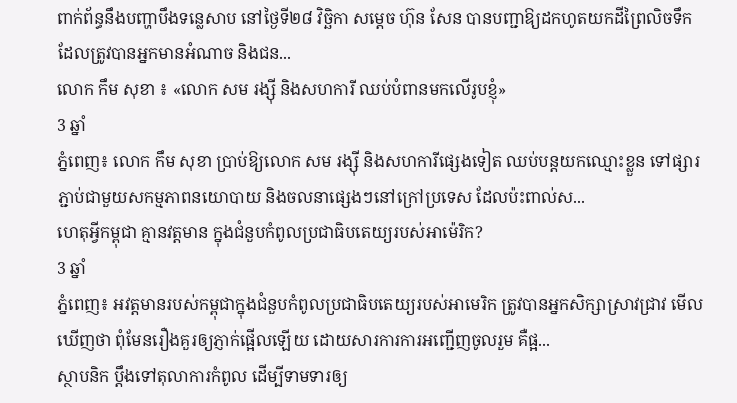ពាក់ព័ន្ធនឹងបញ្ហាបឹងទន្លេសាប នៅថ្ងៃទី២៨ វិច្ឆិកា សម្ដេច ហ៊ុន សែន បានបញ្ជាឱ្យដកហូតយកដីព្រៃលិចទឹក ដែលត្រូវបានអ្នកមានអំណាច និងជន...
លោក កឹម សុខា ៖ «លោក សម រង្ស៊ី និងសហការី ឈប់បំពានមកលើរូបខ្ញុំ»
3 ឆ្នាំ
ភ្នំពេញ៖ លោក កឹម សុខា ប្រាប់ឱ្យលោក សម រង្ស៊ី និងសហការីផ្សេងទៀត ឈប់បន្តយកឈ្មោះខ្លួន ទៅផ្សារភ្ជាប់ជាមួយសកម្មភាពនយោបាយ និងចលនាផ្សេងៗនៅក្រៅប្រទេស ដែលប៉ះពាល់ស...
ហេតុអ្វីកម្ពុជា គ្មានវត្តមាន ក្នុងជំនួបកំពូលប្រជាធិបតេយ្យរបស់អាម៉េរិក?
3 ឆ្នាំ
ភ្នំពេញ៖ អវត្តមានរបស់កម្ពុជាក្នុងជំនួបកំពូលប្រជាធិបតេយ្យរបស់អាមេរិក ត្រូវបានអ្នកសិក្សាស្រាវជ្រាវ មើលឃើញថា ពុំមែនរឿងគួរឲ្យភ្ញាក់ផ្អើលឡើយ ដោយសារការការអញ្ជើញចូលរួម គឺផ្អ...
ស្ថាបនិក ប្តឹងទៅតុលាការកំពូល ដើម្បីទាមទារឲ្យ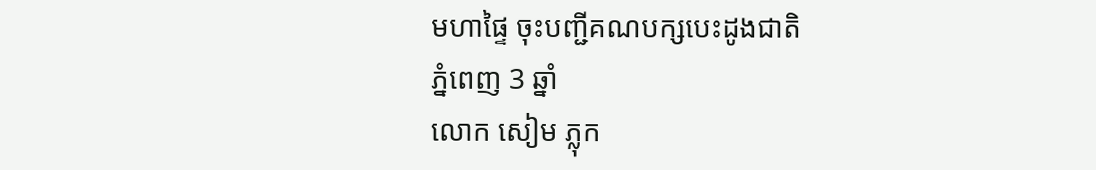មហាផ្ទៃ ចុះបញ្ជីគណបក្សបេះដូងជាតិ
ភ្នំពេញ 3 ឆ្នាំ
លោក សៀម ភ្លុក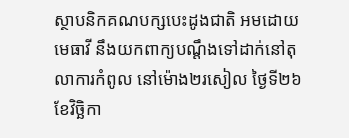ស្ថាបនិកគណបក្សបេះដូងជាតិ អមដោយមេធាវី នឹងយកពាក្យបណ្តឹងទៅដាក់នៅតុលាការកំពូល នៅម៉ោង២រសៀល ថ្ងៃទី២៦ ខែវិច្ឆិកា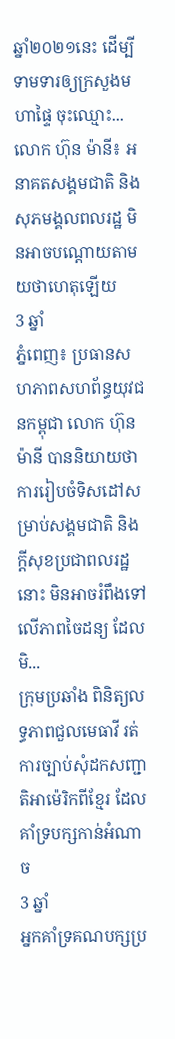ឆ្នាំ២០២១នេះ ដើម្បីទាមទារឲ្យក្រសួងមហាផ្ទៃ ចុះឈ្មោះ...
លោក ហ៊ុន ម៉ានី៖ អនាគតសង្គមជាតិ និងសុភមង្គលពលរដ្ឋ មិនអាចបណ្ដោយតាមយថាហេតុឡើយ
3 ឆ្នាំ
ភ្នំពេញ៖ ប្រធានសហភាពសហព័ន្ធយុវជនកម្ពុជា លោក ហ៊ុន ម៉ានី បាននិយាយថា ការរៀបចំទិសដៅសម្រាប់សង្គមជាតិ និងក្តីសុខប្រជាពលរដ្ឋនោះ មិនអាចរំពឹងទៅលើភាពចៃដន្យ ដែលមិ...
ក្រុមប្រឆាំង ពិនិត្យលទ្ធភាពជួលមេធាវី រត់ការច្បាប់សុំដកសញ្ជាតិអាម៉េរិកពីខ្មែរ ដែលគាំទ្របក្សកាន់អំណាច
3 ឆ្នាំ
អ្នកគាំទ្រគណបក្សប្រ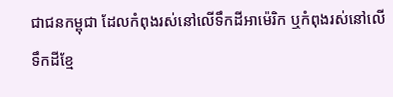ជាជនកម្ពុជា ដែលកំពុងរស់នៅលើទឹកដីអាម៉េរិក ឬកំពុងរស់នៅលើទឹកដីខ្មែ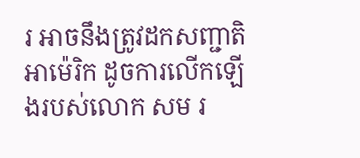រ អាចនឹងត្រូវដកសញ្ជាតិអាម៉េរិក ដូចការលើកឡើងរបស់លោក សម រ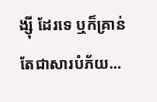ង្ស៊ី ដែរទេ ឬក៏គ្រាន់តែជាសារបំភ័យ...